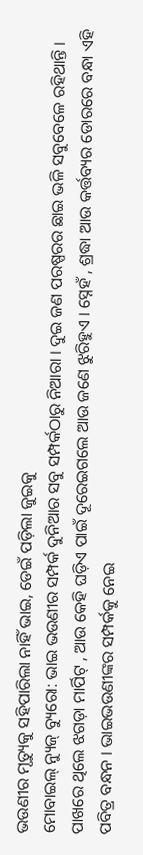ଭଉଣୀର ମୃତ୍ୟୁକୁ ସହିପାରିଲା ନାହିଁ ଭାଇ, ଡେଇଁ ପଡ଼ିଲା ଜୁଇକୁ
ମୋବାଇଲ୍ ନ୍ୟୁଜ୍ ବ୍ୟୁରୋ: ଭାଇ ଭଉଣୀର ସମ୍ପର୍କ ଦୁନିଆର ସବୁ ସମ୍ପର୍କଠାରୁ ନିଆରା । ଦୁଇ ଜଣ ପରଷ୍ପରର ଛାଇ ଭଳି ସବୁବେଳେ ରହିଥାନ୍ତି । ପାଖରେ ଥିଲେ ଝଗଡ଼ା ମାର୍ପିଟ୍ , ଆଉ କେହି ଘଡ଼ିଏ ପାଇଁ ଦୂରେଇଗଲେ ଆଉ ଜଣେ ଝୁରିହୁଏ । ସ୍ନେହଁ , ଶ୍ରଦ୍ଧା ଆଉ କର୍ତ୍ତବ୍ୟର ଡୋରରେ ବନ୍ଧା ଏହି ପବିତ୍ର ବନ୍ଧନ । ଭାଇଭଉଣୀଙ୍କର ସମ୍ପର୍କକୁ ନେଇ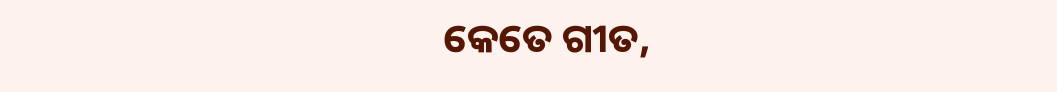କେତେ ଗୀତ,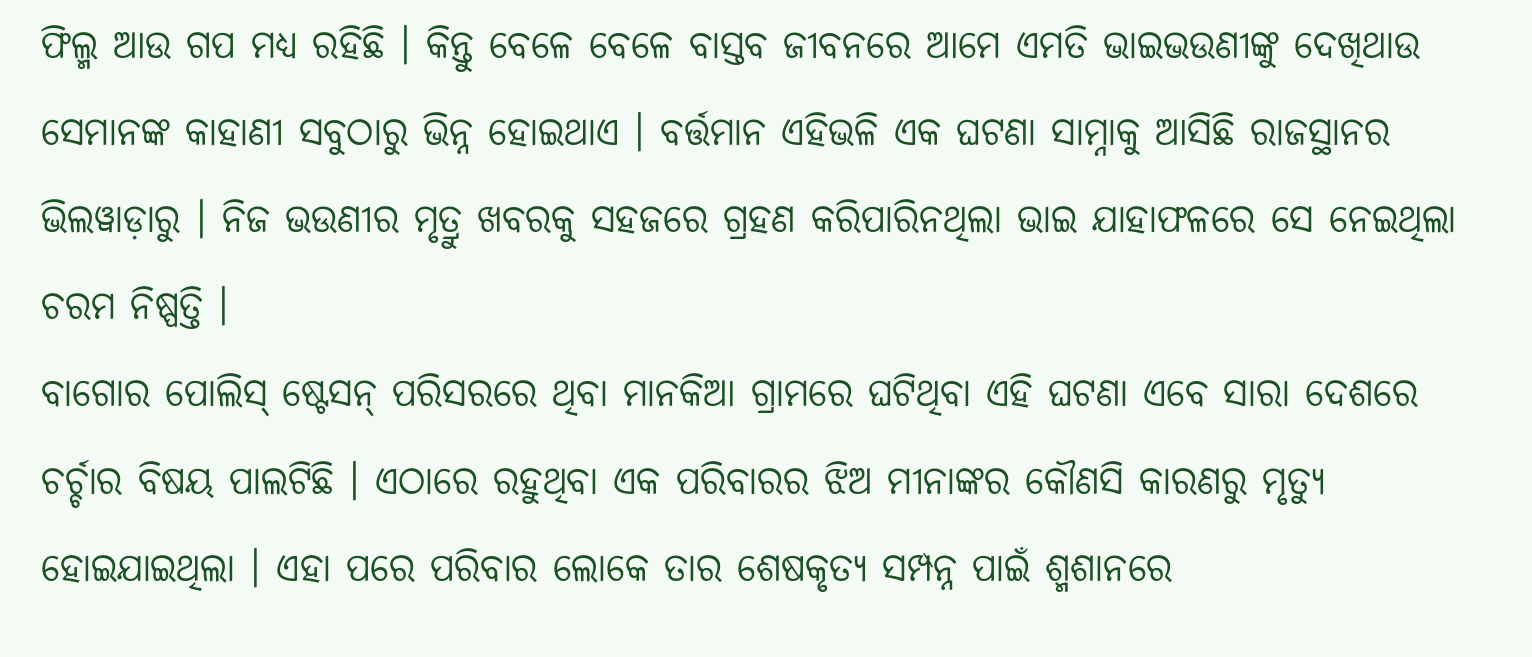ଫିଲ୍ମ ଆଉ ଗପ ମଧ୍ୟ ରହିଛି । କିନ୍ତୁ ବେଳେ ବେଳେ ବାସ୍ତବ ଜୀବନରେ ଆମେ ଏମତି ଭାଇଭଉଣୀଙ୍କୁ ଦେଖିଥାଉ ସେମାନଙ୍କ କାହାଣୀ ସବୁଠାରୁ ଭିନ୍ନ ହୋଇଥାଏ । ବର୍ତ୍ତମାନ ଏହିଭଳି ଏକ ଘଟଣା ସାମ୍ନାକୁ ଆସିଛି ରାଜସ୍ଥାନର ଭିଲୱାଡ଼ାରୁ । ନିଜ ଭଉଣୀର ମୃତ୍ରୁ ଖବରକୁ ସହଜରେ ଗ୍ରହଣ କରିପାରିନଥିଲା ଭାଇ ଯାହାଫଳରେ ସେ ନେଇଥିଲା ଚରମ ନିଷ୍ପତ୍ତି ।
ବାଗୋର ପୋଲିସ୍ ଷ୍ଟେସନ୍ ପରିସରରେ ଥିବା ମାନକିଆ ଗ୍ରାମରେ ଘଟିଥିବା ଏହି ଘଟଣା ଏବେ ସାରା ଦେଶରେ ଚର୍ଚ୍ଚାର ବିଷୟ ପାଲଟିଛି । ଏଠାରେ ରହୁଥିବା ଏକ ପରିବାରର ଝିଅ ମୀନାଙ୍କର କୌଣସି କାରଣରୁ ମୃତ୍ୟୁ ହୋଇଯାଇଥିଲା । ଏହା ପରେ ପରିବାର ଲୋକେ ତାର ଶେଷକୃତ୍ୟ ସମ୍ପନ୍ନ ପାଇଁ ଶ୍ମଶାନରେ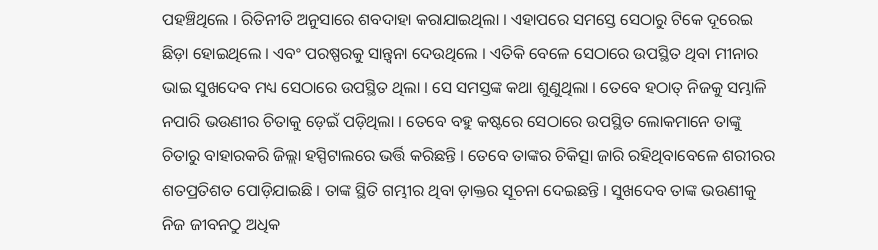ପହଞ୍ଚିଥିଲେ । ରିତିନୀତି ଅନୁସାରେ ଶବଦାହା କରାଯାଇଥିଲା । ଏହାପରେ ସମସ୍ତେ ସେଠାରୁ ଟିକେ ଦୂରେଇ ଛିଡ଼ା ହୋଇଥିଲେ । ଏବଂ ପରଷ୍ପରକୁ ସାନ୍ତ୍ୱନା ଦେଉଥିଲେ । ଏତିକି ବେଳେ ସେଠାରେ ଉପସ୍ଥିତ ଥିବା ମୀନାର ଭାଇ ସୁଖଦେବ ମଧ୍ୟ ସେଠାରେ ଉପସ୍ଥିତ ଥିଲା । ସେ ସମସ୍ତଙ୍କ କଥା ଶୁଣୁଥିଲା । ତେବେ ହଠାତ୍ ନିଜକୁ ସମ୍ଭାଳି ନପାରି ଭଉଣୀର ଚିତାକୁ ଡ଼େଇଁ ପଡ଼ିଥିଲା । ତେବେ ବହୁ କଷ୍ଟରେ ସେଠାରେ ଉପସ୍ଥିତ ଲୋକମାନେ ତାଙ୍କୁ ଚିତାରୁ ବାହାରକରି ଜିଲ୍ଲା ହସ୍ପିଟାଲରେ ଭର୍ତ୍ତି କରିଛନ୍ତି । ତେବେ ତାଙ୍କର ଚିକିତ୍ସା ଜାରି ରହିଥିବାବେଳେ ଶରୀରର ଶତପ୍ରତିଶତ ପୋଡ଼ିଯାଇଛି । ତାଙ୍କ ସ୍ଥିତି ଗମ୍ଭୀର ଥିବା ଡ଼ାକ୍ତର ସୂଚନା ଦେଇଛନ୍ତି । ସୁଖଦେବ ତାଙ୍କ ଭଉଣୀକୁ ନିଜ ଜୀବନଠୁ ଅଧିକ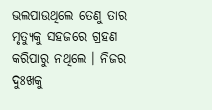ଭଲପାଉଥିଲେ ତେଣୁ ତାର ମୃତ୍ୟୁକୁ ସହଜରେ ଗ୍ରହଣ କରିପାରୁ ନଥିଲେ । ନିଜର ଦୁଃଖକୁ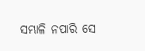ସମ୍ଭାଳି ନପାରି ସେ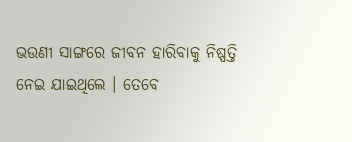ଭଉଣୀ ସାଙ୍ଗରେ ଜୀବନ ହାରିବାକୁ ନିଷ୍ପତ୍ତି ନେଇ ଯାଇଥିଲେ । ତେବେ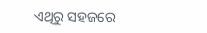ଏଥିରୁ ସହଜରେ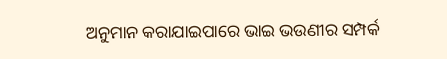ଅନୁମାନ କରାଯାଇପାରେ ଭାଇ ଭଉଣୀର ସମ୍ପର୍କ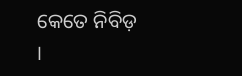କେତେ ନିବିଡ଼ ।